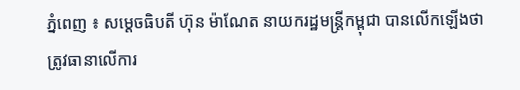ភ្នំពេញ ៖ សម្តេចធិបតី ហ៊ុន ម៉ាណែត នាយករដ្ឋមន្ត្រីកម្ពុជា បានលើកឡើងថា ត្រូវធានាលើការ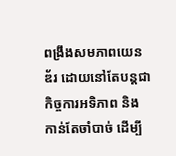ពង្រឹងសមភាពយេនឌ័រ ដោយនៅតែបន្តជាកិច្ចការអទិភាព និងកាន់តែចាំបាច់ ដើម្បី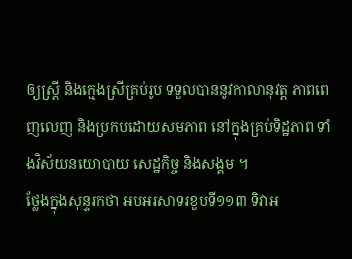ឲ្យស្ត្រី និងក្មេងស្រីគ្រប់រូប ទទួលបាននូវកាលានុវត្ត ភាពពេញលេញ និងប្រកបដោយសមភាព នៅក្នុងគ្រប់ទិដ្ឋភាព ទាំងវិស័យនយោបាយ សេដ្ឋកិច្ច និងសង្គម ។
ថ្លែងក្នុងសុន្ទរកថា អបអរសាទរខួបទី១១៣ ទិវាអ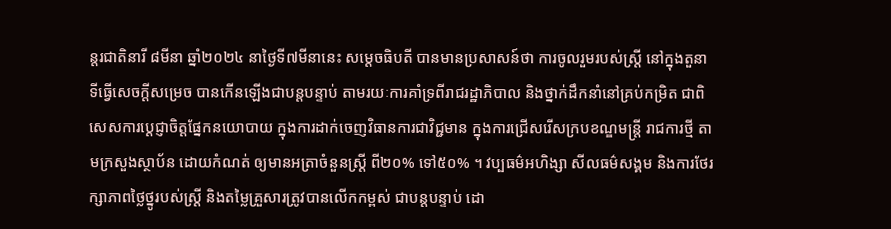ន្តរជាតិនារី ៨មីនា ឆ្នាំ២០២៤ នាថ្ងៃទី៧មីនានេះ សម្តេចធិបតី បានមានប្រសាសន៍ថា ការចូលរួមរបស់ស្ត្រី នៅក្នុងតួនាទីធ្វើសេចក្តីសម្រេច បានកើនឡើងជាបន្តបន្ទាប់ តាមរយៈការគាំទ្រពីរាជរដ្ឋាភិបាល និងថ្នាក់ដឹកនាំនៅគ្រប់កម្រិត ជាពិសេសការប្តេជ្ញាចិត្តផ្នែកនយោបាយ ក្នុងការដាក់ចេញវិធានការជាវិជ្ជមាន ក្នុងការជ្រើសរើសក្របខណ្ឌមន្ត្រី រាជការថ្មី តាមក្រសួងស្ថាប័ន ដោយកំណត់ ឲ្យមានអត្រាចំនួនស្ត្រី ពី២០% ទៅ៥០% ។ វប្បធម៌អហិង្សា សីលធម៌សង្គម និងការថែរក្សាភាពថ្លៃថ្នូរបស់ស្ត្រី និងតម្លៃគ្រួសារត្រូវបានលើកកម្ពស់ ជាបន្តបន្ទាប់ ដោ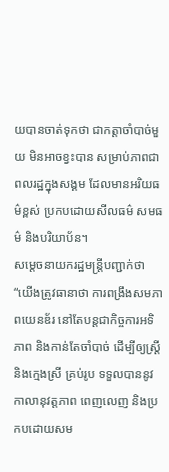យបានចាត់ទុកថា ជាកត្តាចាំបាច់មួយ មិនអាចខ្វះបាន សម្រាប់ភាពជាពលរដ្ឋក្នុងសង្គម ដែលមានអរិយធម៌ខ្ពស់ ប្រកបដោយសីលធម៌ សមធម៌ និងបរិយាប័ន។
សម្តេចនាយករដ្ឋមន្ត្រីបញ្ជាក់ថា “យើងត្រូវធានាថា ការពង្រឹងសមភាពយេនឌ័រ នៅតែបន្តជាកិច្ចការអទិភាព និងកាន់តែចាំបាច់ ដើម្បីឲ្យស្ត្រី និងក្មេងស្រី គ្រប់រូប ទទួលបាននូវកាលានុវត្តភាព ពេញលេញ និងប្រកបដោយសម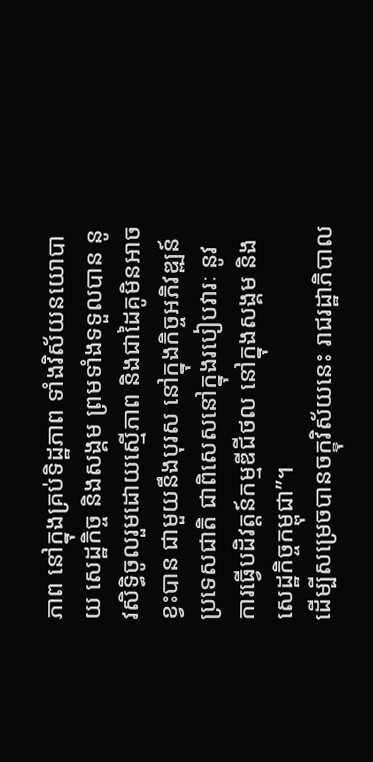ភាព នៅក្នុងគ្រប់ទិដ្ឋភាព ទាំងវិស័យនយោបាយ សេដ្ឋកិច្ច និងសង្គម ព្រមទាំងទទួលបាន នូវសិទ្ធិចូលរួមដោយស្មើភាព និងជាដៃគូមិនអាចខ្វះបាន ជាមួយនឹងបុរស នៅក្នុងកិច្ចអភិវឌ្ឍន៍ប្រទេសជាតិ ជាពិសេសនៅក្នុងរបៀបវារៈ នូវការធ្វើបដិវត្តន៍កម្មឌីជីថល នៅក្នុងសង្គម និងសេដ្ឋកិច្ចកម្ពុជា”។
ដើម្បីសម្រេចបានចក្ខុវិស័យនេះ រាជរដ្ឋាភិបាល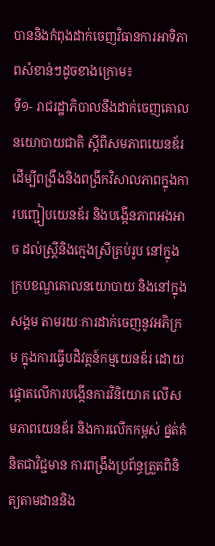បាននិងកំពុងដាក់ចេញវិធានការអាទិភាពសំខាន់ៗដូចខាងក្រោម៖
ទី១- រាជរដ្ឋាភិបាលនឹងដាក់ចេញគោលនយោបាយជាតិ ស្តីពីសមភាពយេនឌ័រ ដើម្បីពង្រឹងនិងពង្រីកវិសាលភាពក្នុងការបញ្ជៀបយេនឌ័រ និងបង្កើនភាពអងអាច ដល់ស្ត្រីនិងក្មេងស្រីគ្រប់រូប នៅក្នុងក្របខណ្ឌគោលនយោបាយ និងនៅក្នុងសង្គម តាមរយៈការដាក់ចេញនូវអភិក្រម ក្នុងការធ្វើបដិវត្តន៍កម្មយេនឌ័រ ដោយផ្តោតលើការបង្កើនការវិនិយោគ លើសមភាពយេនឌ័រ និងការលើកកម្ពស់ ផ្នត់គំនិតជាវិជ្ជមាន ការពង្រឹងប្រព័ន្ធត្រួតពិនិត្យតាមដាននិង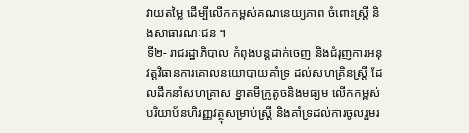វាយតម្លៃ ដើម្បីលើកកម្ពស់គណនេយ្យភាព ចំពោះស្ត្រី និងសាធារណៈជន ។
ទី២- រាជរដ្ឋាភិបាល កំពុងបន្តដាក់ចេញ និងជំរុញការអនុវត្តវិធានការគោលនយោបាយគាំទ្រ ដល់សហគ្រិនស្ត្រី ដែលដឹកនាំសហគ្រាស ខ្នាតមីក្រូតូចនិងមធ្យម លើកកម្ពស់ បរិយាប័នហិរញ្ញវត្ថុសម្រាប់ស្ត្រី និងគាំទ្រដល់ការចូលរួមរ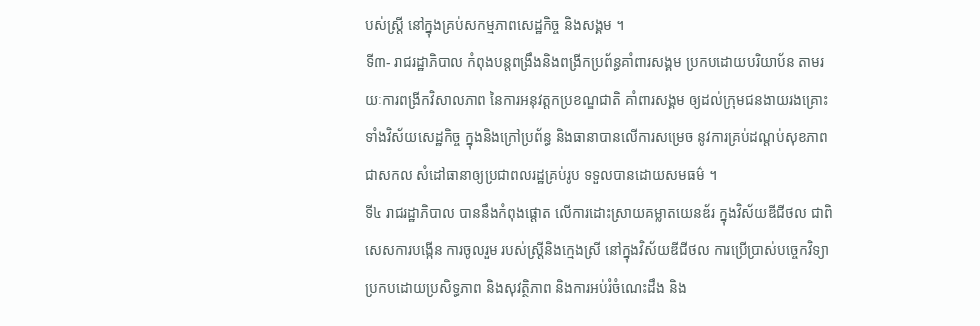បស់ស្ត្រី នៅក្នុងគ្រប់សកម្មភាពសេដ្ឋកិច្ច និងសង្គម ។
ទី៣- រាជរដ្ឋាភិបាល កំពុងបន្តពង្រឹងនិងពង្រីកប្រព័ន្ធគាំពារសង្គម ប្រកបដោយបរិយាប័ន តាមរយៈការពង្រីកវិសាលភាព នៃការអនុវត្តកប្រខណ្ឌជាតិ គាំពារសង្គម ឲ្យដល់ក្រុមជនងាយរងគ្រោះ ទាំងវិស័យសេដ្ឋកិច្ច ក្នុងនិងក្រៅប្រព័ន្ធ និងធានាបានលើការសម្រេច នូវការគ្រប់ដណ្តប់សុខភាពជាសកល សំដៅធានាឲ្យប្រជាពលរដ្ឋគ្រប់រូប ទទួលបានដោយសមធម៌ ។
ទី៤ រាជរដ្ឋាភិបាល បាននឹងកំពុងផ្តោត លើការដោះស្រាយគម្លាតយេនឌ័រ ក្នុងវិស័យឌីជីថល ជាពិសេសការបង្កើន ការចូលរួម របស់ស្ត្រីនិងក្មេងស្រី នៅក្នុងវិស័យឌីជីថល ការប្រើប្រាស់បច្ចេកវិទ្យា ប្រកបដោយប្រសិទ្ធភាព និងសុវត្ថិភាព និងការអប់រំចំណេះដឹង និង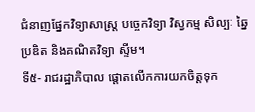ជំនាញផ្នែកវិទ្យាសាស្ត្រ បច្ចេកវិទ្យា វិស្វកម្ម សិល្បៈ ឆ្នៃប្រឌិត និងគណិតវិទ្យា ស្ទីម។
ទី៥- រាជរដ្ឋាភិបាល ផ្តោតលើកការយកចិត្តទុក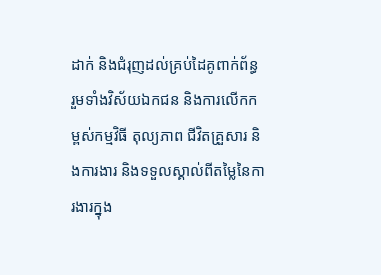ដាក់ និងជំរុញដល់គ្រប់ដៃគូពាក់ព័ន្ធ រួមទាំងវិស័យឯកជន និងការលើកកម្ពស់កម្មវិធី តុល្យភាព ជីវិតគ្រួសារ និងការងារ និងទទួលស្គាល់ពីតម្លៃនៃការងារក្នុង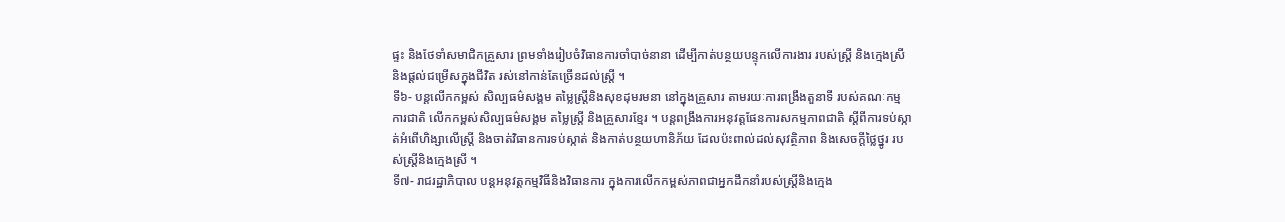ផ្ទះ និងថែទាំសមាជិកគ្រួសារ ព្រមទាំងរៀបចំវិធានការចាំបាច់នានា ដើម្បីកាត់បន្ថយបន្ទុកលើការងារ របស់ស្ត្រី និងក្មេងស្រី និងផ្តល់ជម្រើសក្នុងជីវិត រស់នៅកាន់តែច្រើនដល់ស្ត្រី ។
ទី៦- បន្តលើកកម្ពស់ សិល្បធម៌សង្គម តម្លៃស្ត្រីនិងសុខដុមរមនា នៅក្នុងគ្រួសារ តាមរយៈការពង្រឹងតួនាទី របស់គណៈកម្មការជាតិ លើកកម្ពស់សិល្បធម៌សង្គម តម្លៃស្ត្រី និងគ្រួសារខ្មែរ ។ បន្តពង្រឹងការអនុវត្តផែនការសកម្មភាពជាតិ ស្តីពីការទប់ស្កាត់អំពើហិង្សាលើស្ត្រី និងចាត់វិធានការទប់ស្កាត់ និងកាត់បន្ថយហានិភ័យ ដែលប៉ះពាល់ដល់សុវត្ថិភាព និងសេចក្តីថ្លៃថ្នូរ របស់ស្ត្រីនិងក្មេងស្រី ។
ទី៧- រាជរដ្ឋាភិបាល បន្តអនុវត្តកម្មវិធីនិងវិធានការ ក្នុងការលើកកម្ពស់ភាពជាអ្នកដឹកនាំរបស់ស្ត្រីនិងក្មេង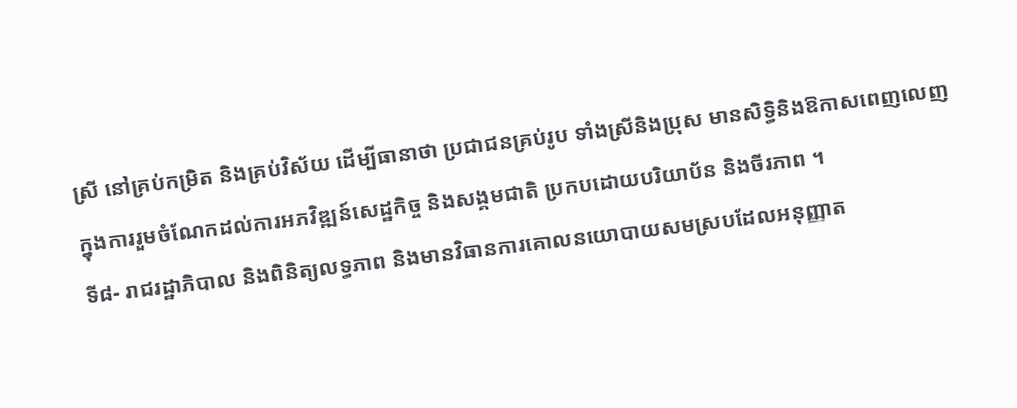ស្រី នៅគ្រប់កម្រិត និងគ្រប់វិស័យ ដើម្បីធានាថា ប្រជាជនគ្រប់រូប ទាំងស្រីនិងប្រុស មានសិទ្ធិនិងឱកាសពេញលេញ ក្នុងការរួមចំណែកដល់ការអភវិឌ្ឍន៍សេដ្ឋកិច្ច និងសង្គមជាតិ ប្រកបដោយបរិយាប័ន និងចីរភាព ។
ទី៨- រាជរដ្ឋាភិបាល និងពិនិត្យលទ្ធភាព និងមានវិធានការគោលនយោបាយសមស្របដែលអនុញ្ញាត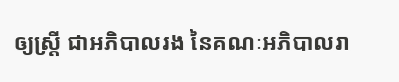ឲ្យស្ត្រី ជាអភិបាលរង នៃគណៈអភិបាលរា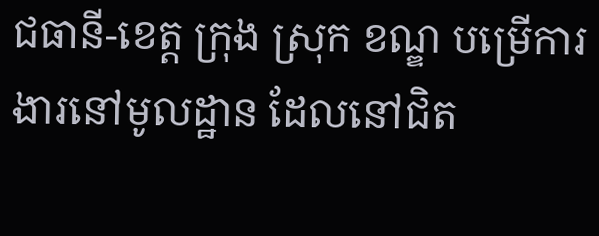ជធានី-ខេត្ត ក្រុង ស្រុក ខណ្ឌ បម្រើការងារនៅមូលដ្ឋាន ដែលនៅជិត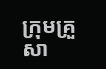ក្រុមគ្រួសា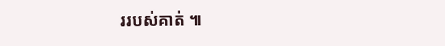ររបស់គាត់ ៕